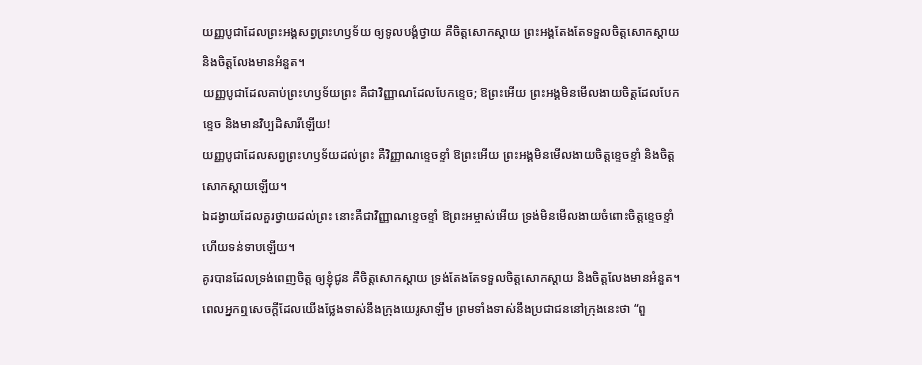យញ្ញបូជាដែលព្រះអង្គសព្វព្រះហឫទ័យ ឲ្យទូលបង្គំថ្វាយ គឺចិត្តសោកស្ដាយ ព្រះអង្គតែងតែទទួលចិត្តសោកស្ដាយ និងចិត្តលែងមានអំនួត។
យញ្ញបូជាដែលគាប់ព្រះហឫទ័យព្រះ គឺជាវិញ្ញាណដែលបែកខ្ទេច; ឱព្រះអើយ ព្រះអង្គមិនមើលងាយចិត្តដែលបែកខ្ទេច និងមានវិប្បដិសារីឡើយ!
យញ្ញបូជាដែលសព្វព្រះហឫទ័យដល់ព្រះ គឺវិញ្ញាណខ្ទេចខ្ទាំ ឱព្រះអើយ ព្រះអង្គមិនមើលងាយចិត្តខ្ទេចខ្ទាំ និងចិត្តសោកស្ដាយឡើយ។
ឯដង្វាយដែលគួរថ្វាយដល់ព្រះ នោះគឺជាវិញ្ញាណខ្ទេចខ្ទាំ ឱព្រះអម្ចាស់អើយ ទ្រង់មិនមើលងាយចំពោះចិត្តខ្ទេចខ្ទាំ ហើយទន់ទាបឡើយ។
គូរបានដែលទ្រង់ពេញចិត្ត ឲ្យខ្ញុំជូន គឺចិត្តសោកស្តាយ ទ្រង់តែងតែទទួលចិត្តសោកស្តាយ និងចិត្តលែងមានអំនួត។
ពេលអ្នកឮសេចក្ដីដែលយើងថ្លែងទាស់នឹងក្រុងយេរូសាឡឹម ព្រមទាំងទាស់នឹងប្រជាជននៅក្រុងនេះថា “ពួ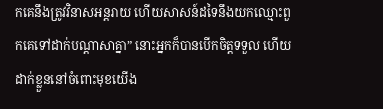កគេនឹងត្រូវវិនាសអន្តរាយ ហើយសាសន៍ដទៃនឹងយកឈ្មោះពួកគេទៅដាក់បណ្ដាសាគ្នា” នោះអ្នកក៏បានបើកចិត្តទទួល ហើយដាក់ខ្លួននៅចំពោះមុខយើង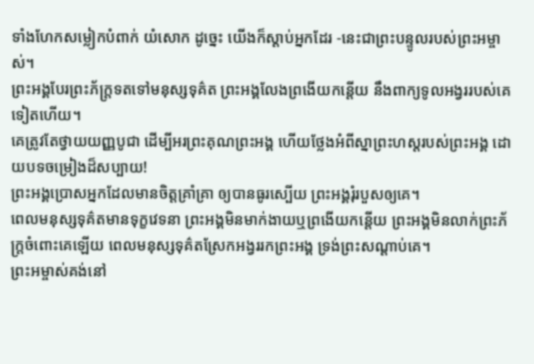ទាំងហែកសម្លៀកបំពាក់ យំសោក ដូច្នេះ យើងក៏ស្ដាប់អ្នកដែរ -នេះជាព្រះបន្ទូលរបស់ព្រះអម្ចាស់។
ព្រះអង្គបែរព្រះភ័ក្ត្រទតទៅមនុស្សទុគ៌ត ព្រះអង្គលែងព្រងើយកន្តើយ នឹងពាក្យទូលអង្វររបស់គេទៀតហើយ។
គេត្រូវតែថ្វាយយញ្ញបូជា ដើម្បីអរព្រះគុណព្រះអង្គ ហើយថ្លែងអំពីស្នាព្រះហស្ដរបស់ព្រះអង្គ ដោយបទចម្រៀងដ៏សប្បាយ!
ព្រះអង្គប្រោសអ្នកដែលមានចិត្តគ្រាំគ្រា ឲ្យបានធូរស្បើយ ព្រះអង្គរុំរបួសឲ្យគេ។
ពេលមនុស្សទុគ៌តមានទុក្ខវេទនា ព្រះអង្គមិនមាក់ងាយឬព្រងើយកន្តើយ ព្រះអង្គមិនលាក់ព្រះភ័ក្ត្រចំពោះគេឡើយ ពេលមនុស្សទុគ៌តស្រែកអង្វររកព្រះអង្គ ទ្រង់ព្រះសណ្ដាប់គេ។
ព្រះអម្ចាស់គង់នៅ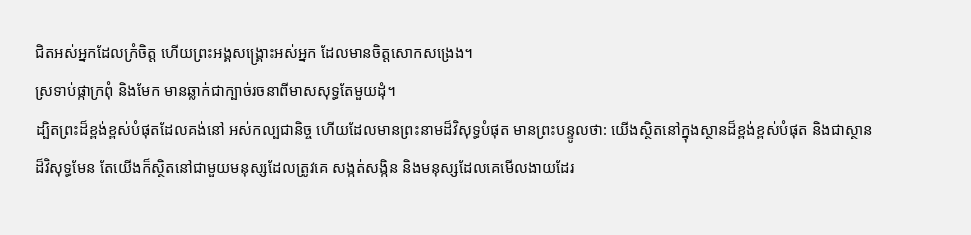ជិតអស់អ្នកដែលក្រំចិត្ត ហើយព្រះអង្គសង្គ្រោះអស់អ្នក ដែលមានចិត្តសោកសង្រេង។
ស្រទាប់ផ្កាក្រពុំ និងមែក មានឆ្លាក់ជាក្បាច់រចនាពីមាសសុទ្ធតែមួយដុំ។
ដ្បិតព្រះដ៏ខ្ពង់ខ្ពស់បំផុតដែលគង់នៅ អស់កល្បជានិច្ច ហើយដែលមានព្រះនាមដ៏វិសុទ្ធបំផុត មានព្រះបន្ទូលថា: យើងស្ថិតនៅក្នុងស្ថានដ៏ខ្ពង់ខ្ពស់បំផុត និងជាស្ថានដ៏វិសុទ្ធមែន តែយើងក៏ស្ថិតនៅជាមួយមនុស្សដែលត្រូវគេ សង្កត់សង្កិន និងមនុស្សដែលគេមើលងាយដែរ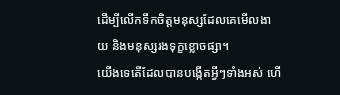ដើម្បីលើកទឹកចិត្តមនុស្សដែលគេមើលងាយ និងមនុស្សរងទុក្ខខ្លោចផ្សា។
យើងទេតើដែលបានបង្កើតអ្វីៗទាំងអស់ ហើ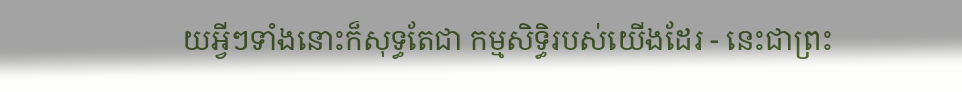យអ្វីៗទាំងនោះក៏សុទ្ធតែជា កម្មសិទ្ធិរបស់យើងដែរ - នេះជាព្រះ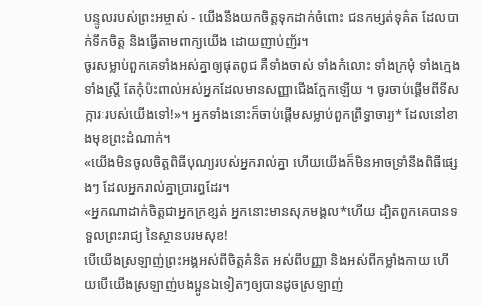បន្ទូលរបស់ព្រះអម្ចាស់ - យើងនឹងយកចិត្តទុកដាក់ចំពោះ ជនកម្សត់ទុគ៌ត ដែលបាក់ទឹកចិត្ត និងធ្វើតាមពាក្យយើង ដោយញាប់ញ័រ។
ចូរសម្លាប់ពួកគេទាំងអស់គ្នាឲ្យផុតពូជ គឺទាំងចាស់ ទាំងកំលោះ ទាំងក្រមុំ ទាំងក្មេង ទាំងស្ត្រី តែកុំប៉ះពាល់អស់អ្នកដែលមានសញ្ញាជើងក្អែកឡើយ ។ ចូរចាប់ផ្ដើមពីទីសក្ការៈរបស់យើងទៅ!»។ អ្នកទាំងនោះក៏ចាប់ផ្ដើមសម្លាប់ពួកព្រឹទ្ធាចារ្យ* ដែលនៅខាងមុខព្រះដំណាក់។
«យើងមិនចូលចិត្តពិធីបុណ្យរបស់អ្នករាល់គ្នា ហើយយើងក៏មិនអាចទ្រាំនឹងពិធីផ្សេងៗ ដែលអ្នករាល់គ្នាប្រារព្ធដែរ។
«អ្នកណាដាក់ចិត្តជាអ្នកក្រខ្សត់ អ្នកនោះមានសុភមង្គល*ហើយ ដ្បិតពួកគេបានទទួលព្រះរាជ្យ នៃស្ថានបរមសុខ!
បើយើងស្រឡាញ់ព្រះអង្គអស់ពីចិត្តគំនិត អស់ពីបញ្ញា និងអស់ពីកម្លាំងកាយ ហើយបើយើងស្រឡាញ់បងប្អូនឯទៀតៗឲ្យបានដូចស្រឡាញ់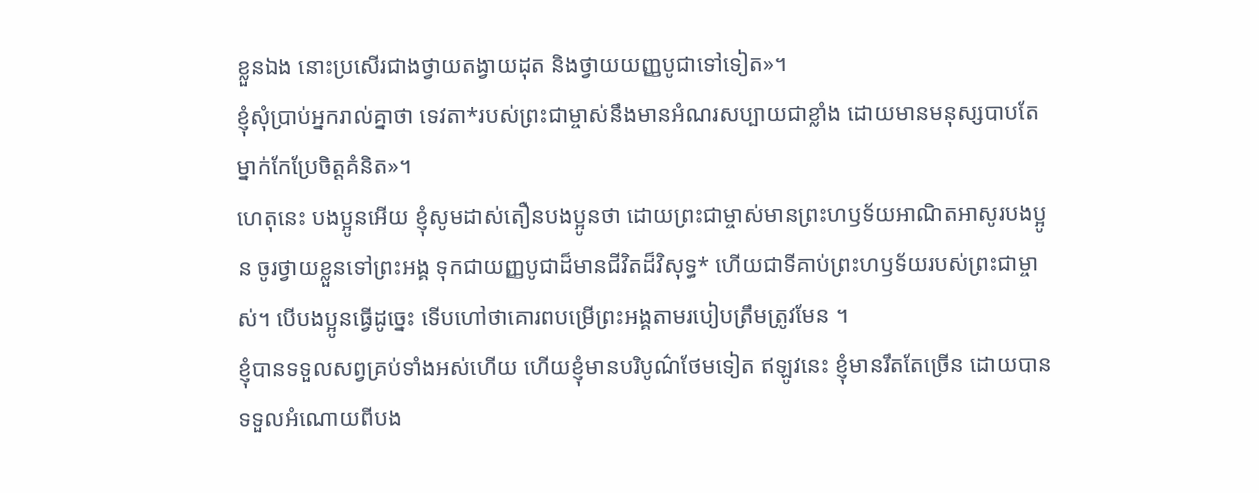ខ្លួនឯង នោះប្រសើរជាងថ្វាយតង្វាយដុត និងថ្វាយយញ្ញបូជាទៅទៀត»។
ខ្ញុំសុំប្រាប់អ្នករាល់គ្នាថា ទេវតា*របស់ព្រះជាម្ចាស់នឹងមានអំណរសប្បាយជាខ្លាំង ដោយមានមនុស្សបាបតែម្នាក់កែប្រែចិត្តគំនិត»។
ហេតុនេះ បងប្អូនអើយ ខ្ញុំសូមដាស់តឿនបងប្អូនថា ដោយព្រះជាម្ចាស់មានព្រះហឫទ័យអាណិតអាសូរបងប្អូន ចូរថ្វាយខ្លួនទៅព្រះអង្គ ទុកជាយញ្ញបូជាដ៏មានជីវិតដ៏វិសុទ្ធ* ហើយជាទីគាប់ព្រះហឫទ័យរបស់ព្រះជាម្ចាស់។ បើបងប្អូនធ្វើដូច្នេះ ទើបហៅថាគោរពបម្រើព្រះអង្គតាមរបៀបត្រឹមត្រូវមែន ។
ខ្ញុំបានទទួលសព្វគ្រប់ទាំងអស់ហើយ ហើយខ្ញុំមានបរិបូណ៌ថែមទៀត ឥឡូវនេះ ខ្ញុំមានរឹតតែច្រើន ដោយបានទទួលអំណោយពីបង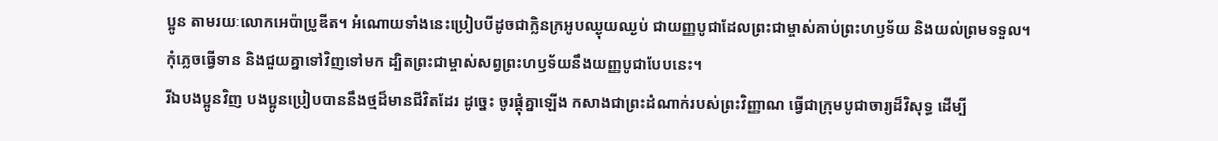ប្អូន តាមរយៈលោកអេប៉ាប្រូឌីត។ អំណោយទាំងនេះប្រៀបបីដូចជាក្លិនក្រអូបឈ្ងុយឈ្ងប់ ជាយញ្ញបូជាដែលព្រះជាម្ចាស់គាប់ព្រះហឫទ័យ និងយល់ព្រមទទួល។
កុំភ្លេចធ្វើទាន និងជួយគ្នាទៅវិញទៅមក ដ្បិតព្រះជាម្ចាស់សព្វព្រះហឫទ័យនឹងយញ្ញបូជាបែបនេះ។
រីឯបងប្អូនវិញ បងប្អូនប្រៀបបាននឹងថ្មដ៏មានជីវិតដែរ ដូច្នេះ ចូរផ្គុំគ្នាឡើង កសាងជាព្រះដំណាក់របស់ព្រះវិញ្ញាណ ធ្វើជាក្រុមបូជាចារ្យដ៏វិសុទ្ធ ដើម្បី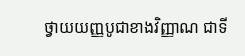ថ្វាយយញ្ញបូជាខាងវិញ្ញាណ ជាទី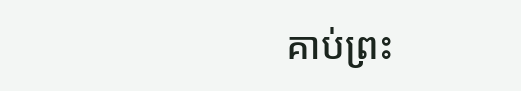គាប់ព្រះ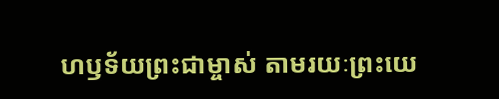ហឫទ័យព្រះជាម្ចាស់ តាមរយៈព្រះយេ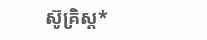ស៊ូគ្រិស្ត*